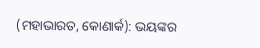(ମହାଭାରତ, କୋଣାର୍କ): ଭୟଙ୍କର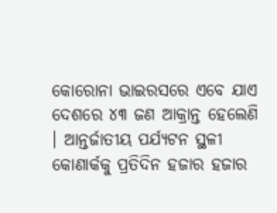କୋରୋନା ଭାଇରସରେ ଏବେ ଯାଏ ଦେଶରେ ୪୩ ଜଣ ଆକ୍ରାନ୍ତ ହେଲେଣି । ଆନ୍ତର୍ଜାତୀୟ ପର୍ଯ୍ୟଟନ ସ୍ଥଳୀ କୋଣାର୍କକୁ ପ୍ରତିଦିନ ହଜାର ହଜାର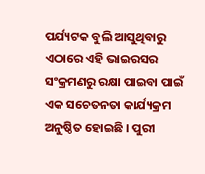ପର୍ଯ୍ୟଟକ ବୁଲି ଆସୁଥିବାରୁ ଏଠାରେ ଏହି ଭାଇରସର ସଂକ୍ରମଣରୁ ରକ୍ଷା ପାଇବା ପାଇଁ ଏକ ସଚେତନତା କାର୍ଯ୍ୟକ୍ରମ ଅନୁଷ୍ଠିତ ହୋଇଛି । ପୁରୀ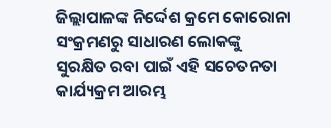ଜିଲ୍ଲାପାଳଙ୍କ ନିର୍ଦ୍ଦେଶ କ୍ରମେ କୋରୋନା ସଂକ୍ରମଣରୁ ସାଧାରଣ ଲୋକଙ୍କୁ ସୁରକ୍ଷିତ ରବା ପାଇଁ ଏହି ସଚେତନତା କାର୍ଯ୍ୟକ୍ରମ ଆରମ୍ଭ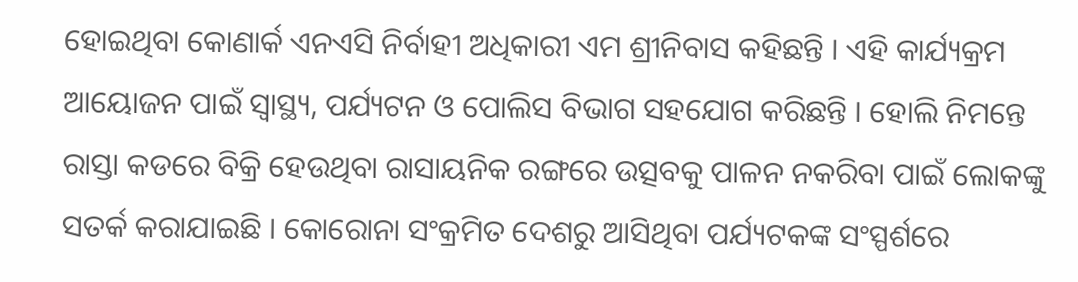ହୋଇଥିବା କୋଣାର୍କ ଏନଏସି ନିର୍ବାହୀ ଅଧିକାରୀ ଏମ ଶ୍ରୀନିବାସ କହିଛନ୍ତି । ଏହି କାର୍ଯ୍ୟକ୍ରମ ଆୟୋଜନ ପାଇଁ ସ୍ୱାସ୍ଥ୍ୟ, ପର୍ଯ୍ୟଟନ ଓ ପୋଲିସ ବିଭାଗ ସହଯୋଗ କରିଛନ୍ତି । ହୋଲି ନିମନ୍ତେ ରାସ୍ତା କଡରେ ବିକ୍ରି ହେଉଥିବା ରାସାୟନିକ ରଙ୍ଗରେ ଉତ୍ସବକୁ ପାଳନ ନକରିବା ପାଇଁ ଲୋକଙ୍କୁ ସତର୍କ କରାଯାଇଛି । କୋରୋନା ସଂକ୍ରମିତ ଦେଶରୁ ଆସିଥିବା ପର୍ଯ୍ୟଟକଙ୍କ ସଂସ୍ପର୍ଶରେ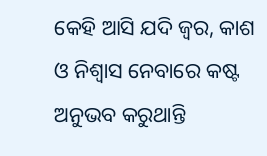କେହି ଆସି ଯଦି ଜ୍ୱର, କାଶ ଓ ନିଶ୍ୱାସ ନେବାରେ କଷ୍ଟ ଅନୁଭବ କରୁଥାନ୍ତି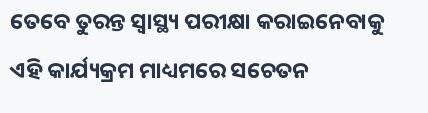ତେବେ ତୁରନ୍ତ ସ୍ୱାସ୍ଥ୍ୟ ପରୀକ୍ଷା କରାଇନେବାକୁ ଏହି କାର୍ଯ୍ୟକ୍ରମ ମାଧ୍ୟମରେ ସଚେତନ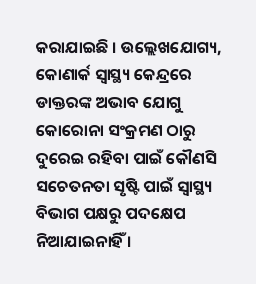କରାଯାଇଛି । ଉଲ୍ଲେଖଯୋଗ୍ୟ, କୋଣାର୍କ ସ୍ୱାସ୍ଥ୍ୟ କେନ୍ଦ୍ରରେ ଡାକ୍ତରଙ୍କ ଅଭାବ ଯୋଗୁ କୋରୋନା ସଂକ୍ରମଣ ଠାରୁ ଦୁରେଇ ରହିବା ପାଇଁ କୌଣସି ସଚେତନତା ସୃଷ୍ଟି ପାଇଁ ସ୍ୱାସ୍ଥ୍ୟ ବିଭାଗ ପକ୍ଷରୁ ପଦକ୍ଷେପ ନିଆଯାଇନାହିଁ ।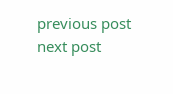previous post
next post